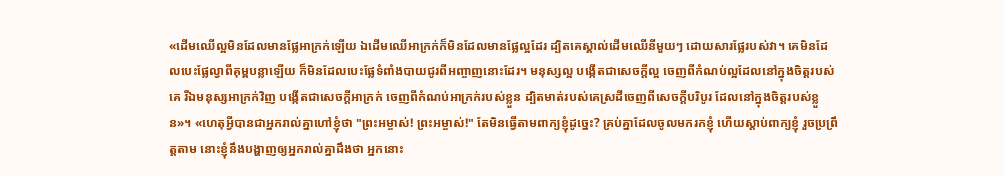«ដើមឈើល្អមិនដែលមានផ្លែអាក្រក់ឡើយ ឯដើមឈើអាក្រក់ក៏មិនដែលមានផ្លែល្អដែរ ដ្បិតគេស្គាល់ដើមឈើនីមួយៗ ដោយសារផ្លែរបស់វា។ គេមិនដែលបេះផ្លែល្វាពីគុម្ពបន្លាឡើយ ក៏មិនដែលបេះផ្លែទំពាំងបាយជូរពីអញ្ចាញនោះដែរ។ មនុស្សល្អ បង្កើតជាសេចក្តីល្អ ចេញពីកំណប់ល្អដែលនៅក្នុងចិត្តរបស់គេ រីឯមនុស្សអាក្រក់វិញ បង្កើតជាសេចក្តីអាក្រក់ ចេញពីកំណប់អាក្រក់របស់ខ្លួន ដ្បិតមាត់របស់គេស្រដីចេញពីសេចក្តីបរិបូរ ដែលនៅក្នុងចិត្តរបស់ខ្លួន»។ «ហេតុអ្វីបានជាអ្នករាល់គ្នាហៅខ្ញុំថា "ព្រះអម្ចាស់! ព្រះអម្ចាស់!" តែមិនធ្វើតាមពាក្យខ្ញុំដូច្នេះ? គ្រប់គ្នាដែលចូលមករកខ្ញុំ ហើយស្តាប់ពាក្យខ្ញុំ រួចប្រព្រឹត្តតាម នោះខ្ញុំនឹងបង្ហាញឲ្យអ្នករាល់គ្នាដឹងថា អ្នកនោះ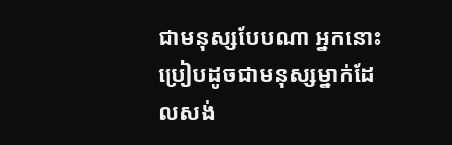ជាមនុស្សបែបណា អ្នកនោះប្រៀបដូចជាមនុស្សម្នាក់ដែលសង់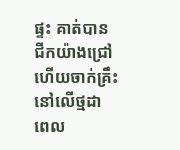ផ្ទះ គាត់បានជីកយ៉ាងជ្រៅ ហើយចាក់គ្រឹះនៅលើថ្មដា ពេល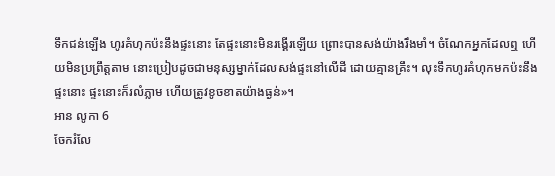ទឹកជន់ឡើង ហូរគំហុកប៉ះនឹងផ្ទះនោះ តែផ្ទះនោះមិនរង្គើរឡើយ ព្រោះបានសង់យ៉ាងរឹងមាំ។ ចំណែកអ្នកដែលឮ ហើយមិនប្រព្រឹត្តតាម នោះប្រៀបដូចជាមនុស្សម្នាក់ដែលសង់ផ្ទះនៅលើដី ដោយគ្មានគ្រឹះ។ លុះទឹកហូរគំហុកមកប៉ះនឹងផ្ទះនោះ ផ្ទះនោះក៏រលំភ្លាម ហើយត្រូវខូចខាតយ៉ាងធ្ងន់»។
អាន លូកា 6
ចែករំលែ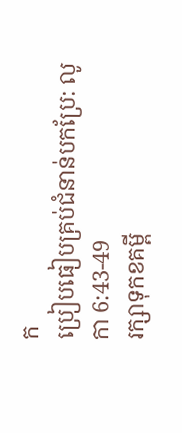ក
ប្រៀបធៀបគ្រប់ជំនាន់បកប្រែ: លូកា 6:43-49
រក្សាទុកខគម្ពី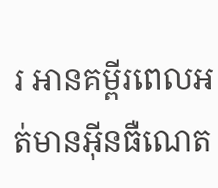រ អានគម្ពីរពេលអត់មានអ៊ីនធឺណេត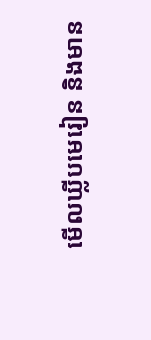មើលឃ្លីបមេរៀន និងមាន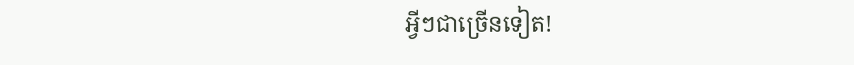អ្វីៗជាច្រើនទៀត!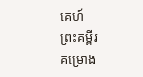គេហ៍
ព្រះគម្ពីរ
គម្រោង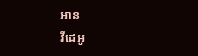អាន
វីដេអូ